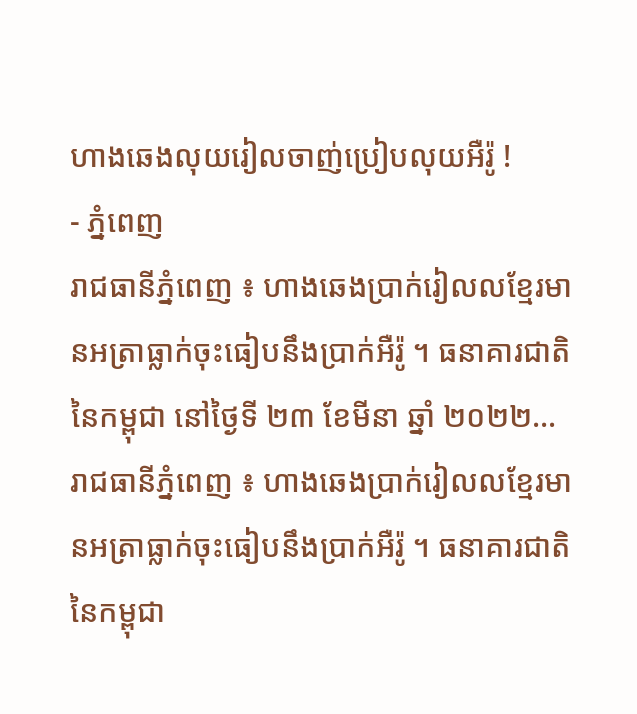ហាងឆេងលុយរៀលចាញ់ប្រៀបលុយអឺរ៉ូ !
- ភ្នំពេញ
រាជធានីភ្នំពេញ ៖ ហាងឆេងប្រាក់រៀលលខ្មែរមានអត្រាធ្លាក់ចុះធៀបនឹងប្រាក់អឺរ៉ូ ។ ធនាគារជាតិនៃកម្ពុជា នៅថ្ងៃទី ២៣ ខែមីនា ឆ្នាំ ២០២២…
រាជធានីភ្នំពេញ ៖ ហាងឆេងប្រាក់រៀលលខ្មែរមានអត្រាធ្លាក់ចុះធៀបនឹងប្រាក់អឺរ៉ូ ។ ធនាគារជាតិនៃកម្ពុជា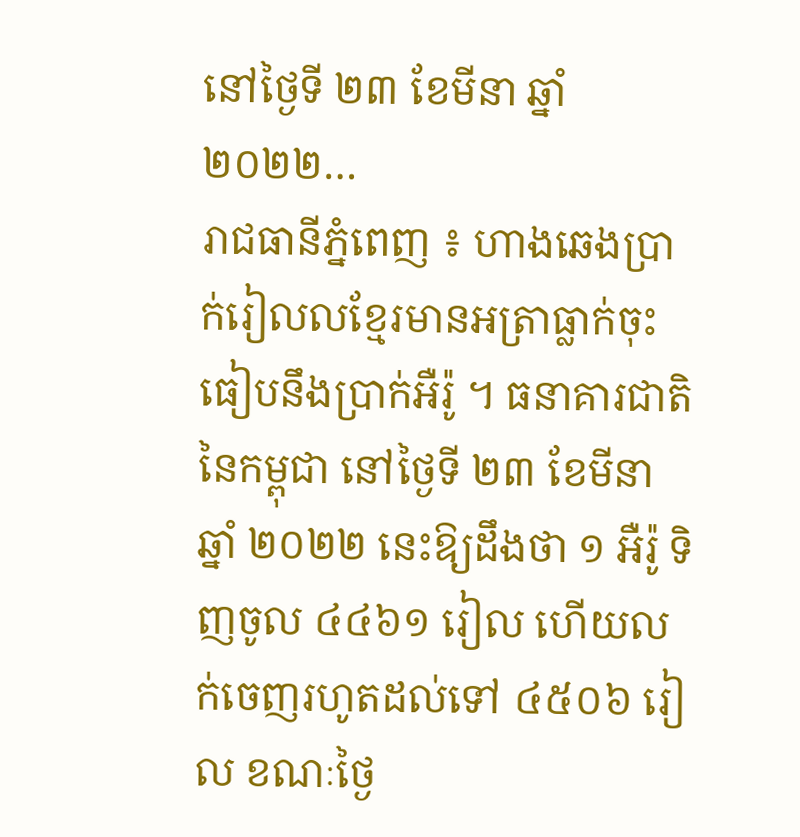នៅថ្ងៃទី ២៣ ខែមីនា ឆ្នាំ ២០២២…
រាជធានីភ្នំពេញ ៖ ហាងឆេងប្រាក់រៀលលខ្មែរមានអត្រាធ្លាក់ចុះធៀបនឹងប្រាក់អឺរ៉ូ ។ ធនាគារជាតិនៃកម្ពុជា នៅថ្ងៃទី ២៣ ខែមីនា ឆ្នាំ ២០២២ នេះឱ្យដឹងថា ១ អឺរ៉ូ ទិញចូល ៤៤៦១ រៀល ហើយលក់ចេញរហូតដល់ទៅ ៤៥០៦ រៀល ខណៈថ្ងៃ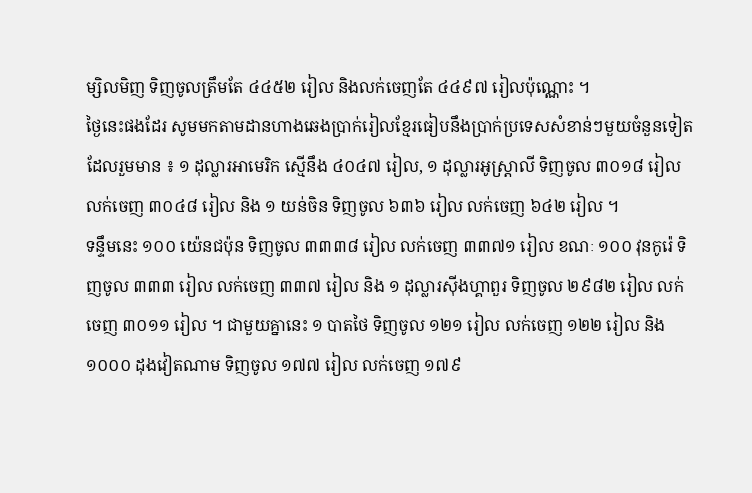ម្សិលមិញ ទិញចូលត្រឹមតែ ៤៤៥២ រៀល និងលក់ចេញតែ ៤៤៩៧ រៀលប៉ុណ្ណោះ ។
ថ្ងៃនេះផងដែរ សូមមកតាមដានហាងឆេងប្រាក់រៀលខ្មែរធៀបនឹងប្រាក់ប្រទេសសំខាន់ៗមួយចំនួនទៀត ដែលរួមមាន ៖ ១ ដុល្លារអាមេរិក ស្មើនឹង ៤០៤៧ រៀល, ១ ដុល្លារអូស្ត្រាលី ទិញចូល ៣០១៨ រៀល លក់ចេញ ៣០៤៨ រៀល និង ១ យន់ចិន ទិញចូល ៦៣៦ រៀល លក់ចេញ ៦៤២ រៀល ។
ទន្ទឹមនេះ ១០០ យ៉េនជប៉ុន ទិញចូល ៣៣៣៨ រៀល លក់ចេញ ៣៣៧១ រៀល ខណៈ ១០០ វុនកូរ៉េ ទិញចូល ៣៣៣ រៀល លក់ចេញ ៣៣៧ រៀល និង ១ ដុល្លារស៊ីងហ្គាពួរ ទិញចូល ២៩៨២ រៀល លក់ចេញ ៣០១១ រៀល ។ ជាមួយគ្នានេះ ១ បាតថៃ ទិញចូល ១២១ រៀល លក់ចេញ ១២២ រៀល និង ១០០០ ដុងវៀតណាម ទិញចូល ១៧៧ រៀល លក់ចេញ ១៧៩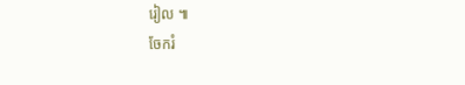រៀល ៕
ចែករំ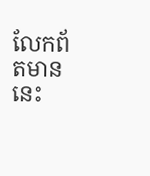លែកព័តមាននេះ